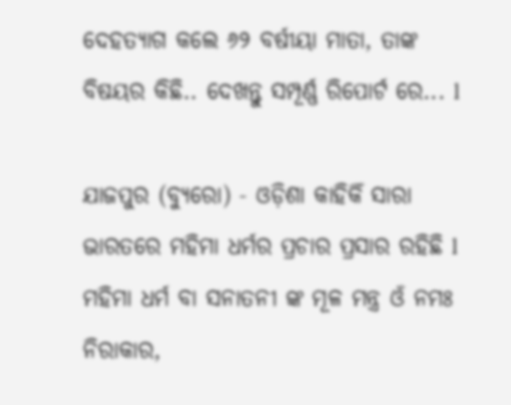ଦେହତ୍ୟାଗ କଲେ ୬୨ ବର୍ଷୀୟା ମାତା, ତାଙ୍କ ବିଷୟର କିଛି.. ଦେଖନ୍ତୁ ସମ୍ପୂର୍ଣ୍ଣ ରିପୋର୍ଟ ରେ... l

ଯାଜପୁର (ବ୍ୟୁରୋ) - ଓଡ଼ିଶା କାହିକିଁ ସାରା ଭାରତରେ ମହିମା ଧର୍ମର ପ୍ରଚାର ପ୍ରସାର ରହିଛି l ମହିମା ଧର୍ମ ବା ସନାତନୀ ଙ୍କ ମୂଳ ମନ୍ତ୍ର ଓଁ ନମଃ ନିରାକାର,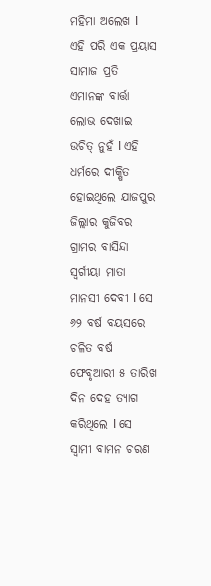ମହିମା ଅଲେଖ l ଏହି ପରି ଏକ ପ୍ରୟାସ ସାମାଜ ପ୍ରତି ଏମାନଙ୍କ ବାର୍ତ୍ତା ଲୋଭ ଦେଖାଇ ଉଚିତ୍ ନୁହଁ l ଏହି ଧର୍ମରେ ଦୀକ୍ଷିତ ହୋଇଥିଲେ ଯାଜପୁର ଜିଲ୍ଲାର କୁଜିବର ଗ୍ରାମର ବାସିନ୍ଦା ସ୍ଵର୍ଗୀୟା ମାତା ମାନସୀ ଦେବୀ l ସେ ୬୨ ବର୍ଷ ବୟସରେ ଚଳିତ ବର୍ଷ ଫେବୃଆରୀ ୫ ତାରିଖ ଦିନ ଦେହ ତ୍ୟାଗ କରିଥିଲେ l ସେ  ସ୍ୱାମୀ ବାମନ ଚରଣ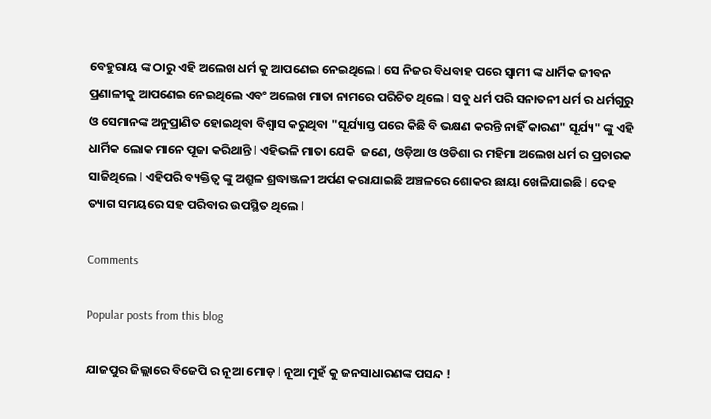ବେହୁରାୟ ଙ୍କ ଠାରୁ ଏହି ଅଲେଖ ଧର୍ମ କୁ ଆପଣେଇ ନେଇଥିଲେ l ସେ ନିଜର ବିଧବାହ ପରେ ସ୍ଵାମୀ ଙ୍କ ଧାର୍ମିକ ଜୀବନ ପ୍ରଣାଳୀକୁ ଆପଣେଇ ନେଇଥିଲେ ଏବଂ ଅଲେଖ ମାତା ନାମରେ ପରିଚିତ ଥିଲେ l ସବୁ ଧର୍ମ ପରି ସନାତନୀ ଧର୍ମ ର ଧର୍ମଗୁରୁ ଓ ସେମାନଙ୍କ ଅନୁପ୍ରାଣିତ ହୋଇଥିବା ବିଶ୍ଵାସ କରୁଥିବା "ସୂର୍ଯ୍ୟାସ୍ତ ପରେ କିଛି ବି ଭକ୍ଷଣ କରନ୍ତି ନାହିଁ କାରଣ" ସୂର୍ଯ୍ୟ" ଙ୍କୁ ଏହି ଧାର୍ମିକ ଲୋକ ମାନେ ପୂଜା କରିଥାନ୍ତି l ଏହିଭଳି ମାତା ଯେକି  ଜଣେ, ଓଡ଼ିଆ ଓ ଓଡିଶା ର ମହିମା ଅଲେଖ ଧର୍ମ ର ପ୍ରଚାରକ ସାଜିଥିଲେ l ଏହିପରି ବ୍ୟକ୍ତିତ୍ୱ ଙ୍କୁ ଅଶ୍ରୁଳ ଶ୍ରଦ୍ଧାଞ୍ଜଳୀ ଅର୍ପଣ କରାଯାଇଛି ଅଞ୍ଚଳରେ ଶୋକର ଛାୟା ଖେଳିଯାଇଛି l ଦେହ ତ୍ୟାଗ ସମୟରେ ସହ ପରିବାର ଉପସ୍ଥିତ ଥିଲେ l

Comments

Popular posts from this blog

ଯାଜପୁର ଜିଲ୍ଲାରେ ବିଜେପି ର ନୂଆ ମୋଡ଼ l ନୂଆ ମୁହଁ କୁ ଜନସାଧାରଣଙ୍କ ପସନ୍ଦ !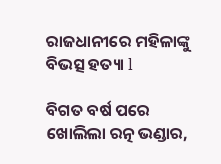ରାଜଧାନୀରେ ମହିଳାଙ୍କୁ ବିଭତ୍ସ ହତ୍ୟା l

ବିଗତ ବର୍ଷ ପରେ ଖୋଲିଲା ରତ୍ନ ଭଣ୍ଡାର,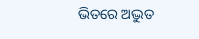ଭିତରେ ଅଦ୍ଭୁତ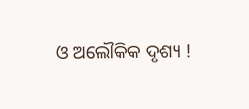ଓ ଅଲୌକିକ ଦୃଶ୍ୟ !